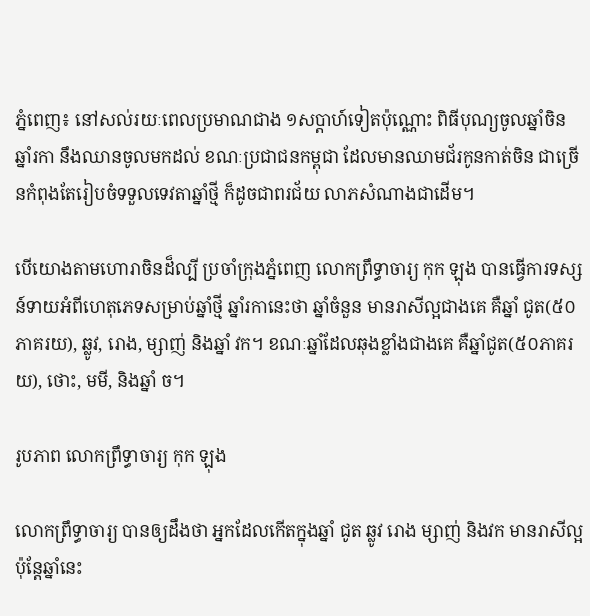ភ្នំពេញ៖ នៅសល់រយៈពេលប្រមាណជាង ១សប្តាហ៍ទៀតប៉ុណ្ណោះ ពិធីបុណ្យចូលឆ្នាំចិន ឆ្នាំរកា នឹងឈានចូលមកដល់ ខណៈប្រជាជនកម្ពុជា ដែលមានឈាមជ័រកូនកាត់ចិន ជាច្រើនកំពុងតែរៀបចំទទួលទេវតាឆ្នាំថ្មី ក៏ដូចជាពរជ័យ លាភសំណាងជាដើម។

បើយោងតាមហោរាចិនដ៏ល្បី ប្រចាំក្រុងភ្នំពេញ លោកព្រឹទ្ធាចារ្យ កុក ឡុង បានធ្វើការទស្សន៍ទាយអំពីហេតុភេទសម្រាប់ឆ្នាំថ្មី ឆ្នាំរកានេះថា ឆ្នាំចំនួន មានរាសីល្អជាងគេ គឺឆ្នាំ ជូត(៥០ភាគរយ), ឆ្លូវ, រោង, ម្សាញ់ និងឆ្នាំ វក។ ខណៈឆ្នាំដែលឆុងខ្លាំងជាងគេ គឺឆ្នាំជូត(៥០ភាគរយ), ថោះ, មមី, និងឆ្នាំ ច។

រូបភាព លោកព្រឹទ្ធាចារ្យ កុក ឡុង

លោកព្រឹទ្ធាចារ្យ បានឲ្យដឹងថា អ្នកដែលកើតក្នុងឆ្នាំ ជូត ឆ្លូវ រោង ម្សាញ់ និងវក មានរាសីល្អ ប៉ុន្តែឆ្នាំនេះ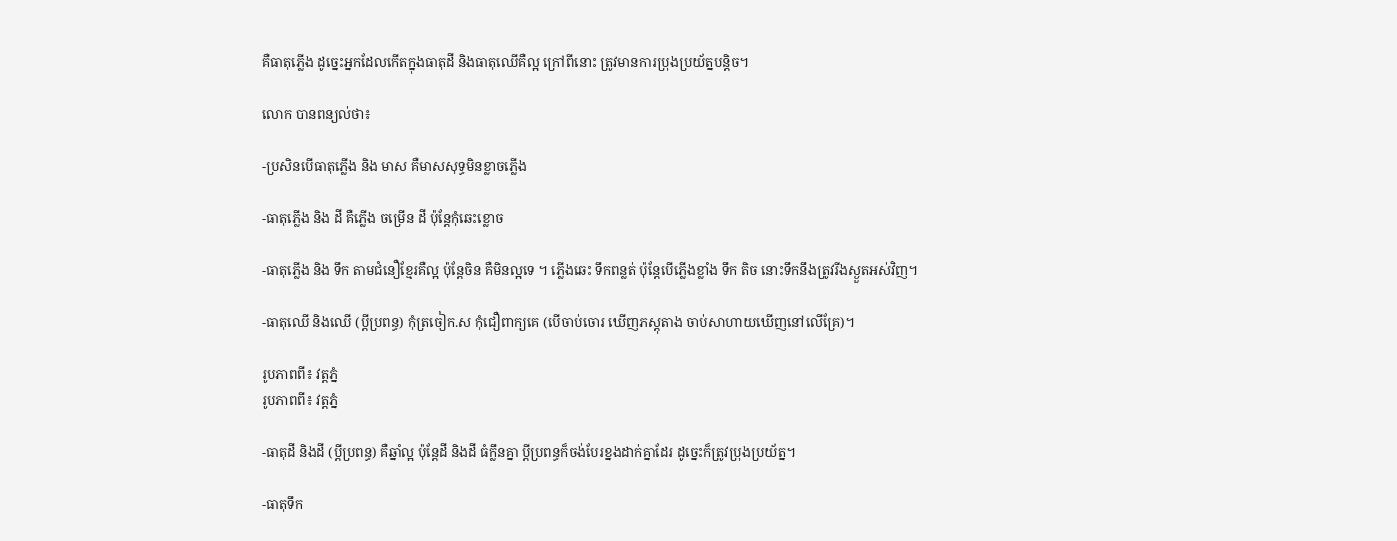គឺធាតុភ្លើង ដូច្នេះអ្នកដែលកើតក្នុងធាតុដី និងធាតុឈើគឺល្អ ក្រៅពីនោះ ត្រូវមានការប្រុងប្រយ័ត្នបន្តិច។

លោក បានពន្យល់ថា៖

-ប្រសិនបើធាតុភ្លើង និង មាស គឺមាសសុទ្ធមិនខ្លាចភ្លើង

-ធាតុភ្លើង និង ដី គឺភ្លើង ចម្រើន ដី ប៉ុន្តែកុំឆេះខ្លោច

-ធាតុភ្លើង និង ទឹក តាមជំនឿខ្មែរគឺល្អ ប៉ុន្តែចិន គឺមិនល្អទេ ។ ភ្លើងឆេះ ទឹកពន្លត់ ប៉ុន្តែបើភ្លើងខ្លាំង ទឹក តិច នោះទឹកនឹងត្រូវរីងស្ងួតអស់វិញ។

-ធាតុឈើ និងឈើ (ប្តីប្រពន្ធ) កុំត្រចៀក.ស កុំជឿពាក្យគេ (បើចាប់ចោរ ឃើញភស្តុតាង ចាប់សាហាយឃើញនៅលើគ្រែ)។

រូបភាពពី៖ វត្ដភ្នំ
រូបភាពពី៖ វត្ដភ្នំ

-ធាតុដី និងដី (ប្តីប្រពន្ធ) គឺឆ្នាំល្អ ប៉ុន្តែដី និងដី ធំក្លឹនគ្នា ប្តីប្រពន្ធក៏ចង់បែរខ្នងដាក់គ្នាដែរ ដូច្នេះក៏ត្រូវប្រុងប្រយ័ត្ន។

-ធាតុទឹក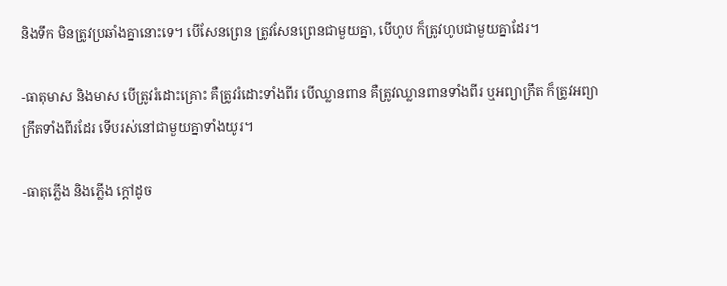និងទឹក មិនត្រូវប្រឆាំងគ្នានោះទេ។ បើសែនព្រេន ត្រូវសែនព្រេនជាមួយគ្នា, បើហូប ក៏ត្រូវហូបជាមួយគ្នាដែរ។

-ធាតុមាស និងមាស បើត្រូវរំដោះគ្រោះ គឺត្រូវរំដោះទាំងពីរ បើឈ្លានពាន គឺត្រូវឈ្លានពានទាំងពីរ ឬអព្យាក្រឹត ក៏ត្រូវអព្យាក្រឹតទាំងពីរដែរ ទើបរស់នៅជាមួយគ្នាទាំងយូរ។

-ធាតុភ្លើង និងភ្លើង ក្តៅដូច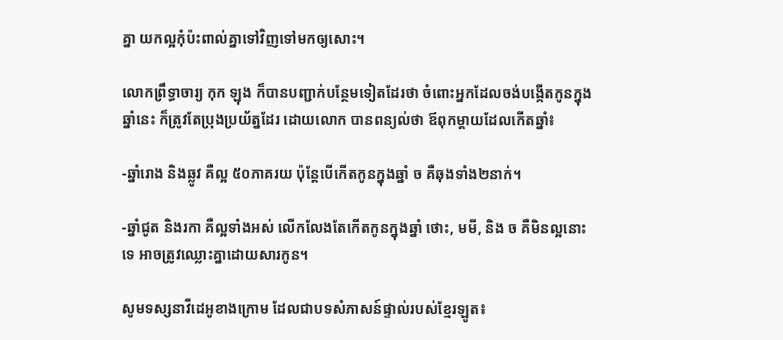គ្នា យកល្អកុំប៉ះពាល់គ្នាទៅវិញទៅមកឲ្យសោះ។

លោកព្រឹទ្ធាចារ្យ កុក ឡុង ក៏បានបញ្ជាក់បន្ថែមទៀតដែរថា ចំពោះអ្នកដែលចង់បង្កើតកូនក្នុងឆ្នាំនេះ ក៏ត្រូវតែប្រុងប្រយ័ត្នដែរ ដោយលោក បានពន្យល់ថា ឪពុកម្តាយដែលកើតឆ្នាំ៖

-ឆ្នាំរោង និងឆ្លូវ គឺល្អ ៥០ភាគរយ ប៉ុន្តែបើកើតកូនក្នុងឆ្នាំ ច គឺឆុងទាំង២នាក់។

-ឆ្នាំជូត និងរកា គឺល្អទាំងអស់ លើកលែងតែកើតកូនក្នុងឆ្នាំ ថោះ, មមី, និង ច គឺមិនល្អនោះទេ អាចត្រូវឈ្លោះគ្នាដោយសារកូន។

សូមទស្សនាវីដេអូខាងក្រោម ដែលជាបទសំភាសន៍ផ្ទាល់របស់ខ្មែរឡូត៖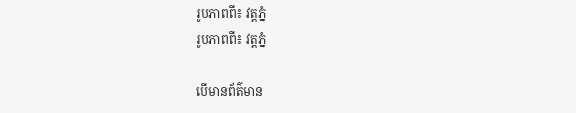រូបភាពពី៖ វត្ដភ្នំ
រូបភាពពី៖ វត្ដភ្នំ

បើមានព័ត៌មាន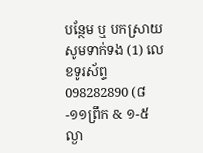បន្ថែម ឬ បកស្រាយសូមទាក់ទង (1) លេខទូរស័ព្ទ 098282890 (៨-១១ព្រឹក & ១-៥ល្ងា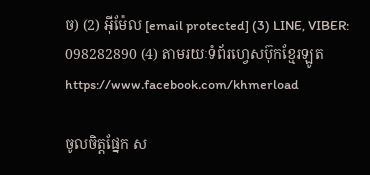ច) (2) អ៊ីម៉ែល [email protected] (3) LINE, VIBER: 098282890 (4) តាមរយៈទំព័រហ្វេសប៊ុកខ្មែរឡូត https://www.facebook.com/khmerload

ចូលចិត្តផ្នែក ស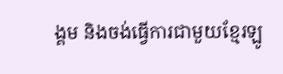ង្គម និងចង់ធ្វើការជាមួយខ្មែរឡូ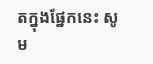តក្នុងផ្នែកនេះ សូម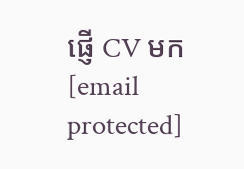ផ្ញើ CV មក [email protected]